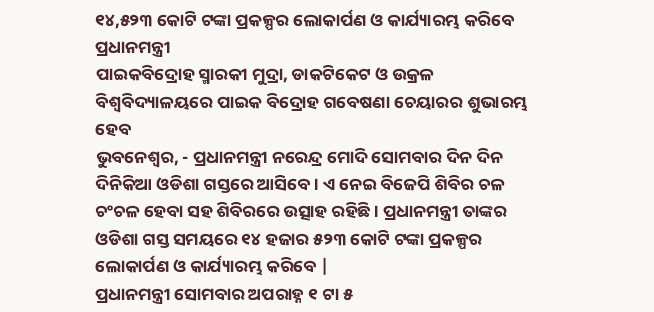୧୪,୫୨୩ କୋଟି ଟଙ୍କା ପ୍ରକଳ୍ପର ଲୋକାର୍ପଣ ଓ କାର୍ଯ୍ୟାରମ୍ଭ କରିବେ ପ୍ରଧାନମନ୍ତ୍ରୀ
ପାଇକବିଦ୍ରୋହ ସ୍ମାରକୀ ମୁଦ୍ରା, ଡାକଟିକେଟ ଓ ଉକ୍ରଳ ବିଶ୍ୱବିଦ୍ୟାଳୟରେ ପାଇକ ବିଦ୍ରୋହ ଗବେଷଣା ଚେୟାରର ଶୁଭାରମ୍ଭ ହେବ
ଭୁବନେଶ୍ୱର, - ପ୍ରଧାନମନ୍ତ୍ରୀ ନରେନ୍ଦ୍ର ମୋଦି ସୋମବାର ଦିନ ଦିନ ଦିନିକିଆ ଓଡିଶା ଗସ୍ତରେ ଆସିବେ । ଏ ନେଇ ବିଜେପି ଶିବିର ଚଳ ଚଂଚଳ ହେବା ସହ ଶିବିରରେ ଉତ୍ସାହ ରହିଛି । ପ୍ରଧାନମନ୍ତ୍ରୀ ତାଙ୍କର ଓଡିଶା ଗସ୍ତ ସମୟରେ ୧୪ ହଜାର ୫୨୩ କୋଟି ଟଙ୍କା ପ୍ରକଳ୍ପର ଲୋକାର୍ପଣ ଓ କାର୍ଯ୍ୟାରମ୍ଭ କରିବେ |
ପ୍ରଧାନମନ୍ତ୍ରୀ ସୋମବାର ଅପରାହ୍ନ ୧ ଟା ୫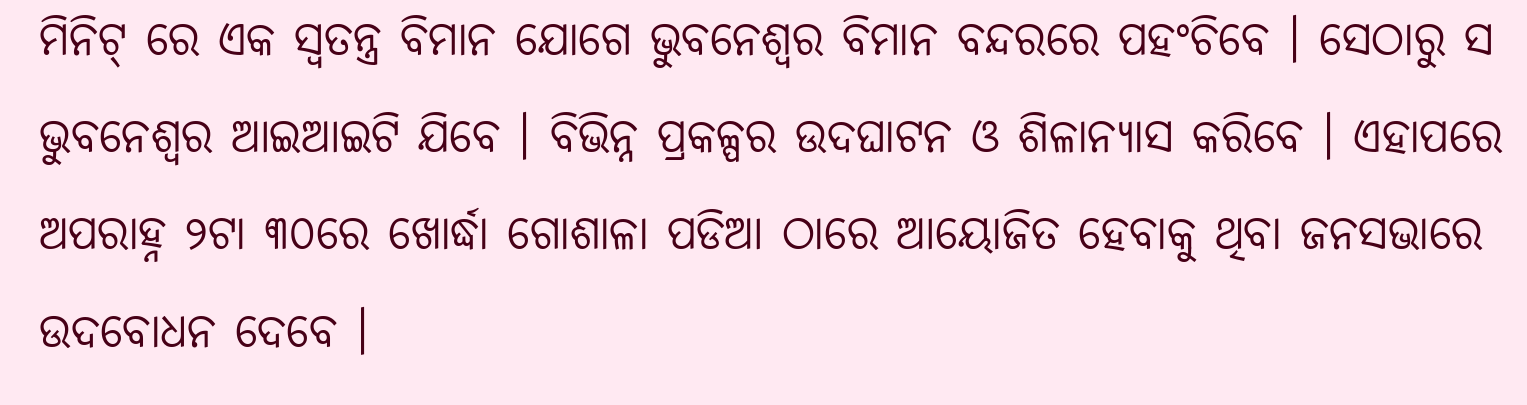ମିନିଟ୍ ରେ ଏକ ସ୍ୱତନ୍ତ୍ର ବିମାନ ଯୋଗେ ଭୁବନେଶ୍ୱର ବିମାନ ବନ୍ଦରରେ ପହଂଚିବେ । ସେଠାରୁ ସ ଭୁବନେଶ୍ୱର ଆଇଆଇଟି ଯିବେ । ବିଭିନ୍ନ ପ୍ରକଳ୍ପର ଉଦଘାଟନ ଓ ଶିଳାନ୍ୟାସ କରିବେ । ଏହାପରେ ଅପରାହ୍ନ ୨ଟା ୩୦ରେ ଖୋର୍ଦ୍ଧା ଗୋଶାଳା ପଡିଆ ଠାରେ ଆୟୋଜିତ ହେବାକୁ ଥିବା ଜନସଭାରେ ଉଦବୋଧନ ଦେବେ ।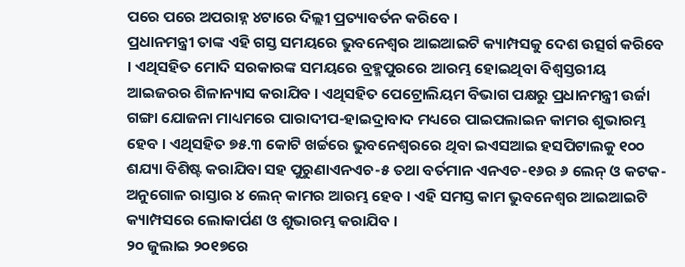ପରେ ପରେ ଅପରାହ୍ନ ୪ଟାରେ ଦିଲ୍ଲୀ ପ୍ରତ୍ୟାବର୍ତନ କରିବେ ।
ପ୍ରଧାନମନ୍ତ୍ରୀ ତାଙ୍କ ଏହି ଗସ୍ତ ସମୟରେ ଭୁବନେଶ୍ୱର ଆଇଆଇଟି କ୍ୟାମ୍ପସକୁ ଦେଶ ଉତ୍ସର୍ଗ କରିବେ । ଏଥିସହିତ ମୋଦି ସରକାରଙ୍କ ସମୟରେ ବ୍ରହ୍ମପୁରରେ ଆରମ୍ଭ ହୋଇଥିବା ବିଶ୍ୱସ୍ତରୀୟ ଆଇଜରର ଶିଳାନ୍ୟାସ କରାଯିବ । ଏଥିସହିତ ପେଟ୍ରୋଲିୟମ ବିଭାଗ ପକ୍ଷରୁ ପ୍ରଧାନମନ୍ତ୍ରୀ ଉର୍ଜା ଗଙ୍ଗା ଯୋଜନା ମାଧ୍ୟମରେ ପାରାଦୀପ-ହାଇଦ୍ରାବାଦ ମଧ୍ୟରେ ପାଇପଲାଇନ କାମର ଶୁଭାରମ୍ଭ ହେବ । ଏଥିସହିତ ୭୫.୩ କୋଟି ଖର୍ଚ୍ଚରେ ଭୁବନେଶ୍ୱରରେ ଥିବା ଇଏସଆଇ ହସପିଟାଲକୁ ୧୦୦ ଶଯ୍ୟା ବିଶିଷ୍ଟ କରାଯିବା ସହ ପୁରୁଣାଏନଏଚ-୫ ତଥା ବର୍ତମାନ ଏନଏଚ-୧୬ର ୬ ଲେନ୍ ଓ କଟକ-ଅନୁଗୋଳ ରାସ୍ତାର ୪ ଲେନ୍ କାମର ଆରମ୍ଭ ହେବ । ଏହି ସମସ୍ତ କାମ ଭୁବନେଶ୍ୱର ଆଇଆଇଟି କ୍ୟାମ୍ପସରେ ଲୋକାର୍ପଣ ଓ ଶୁଭାରମ୍ଭ କରାଯିବ ।
୨୦ ଜୁଲାଇ ୨୦୧୭ରେ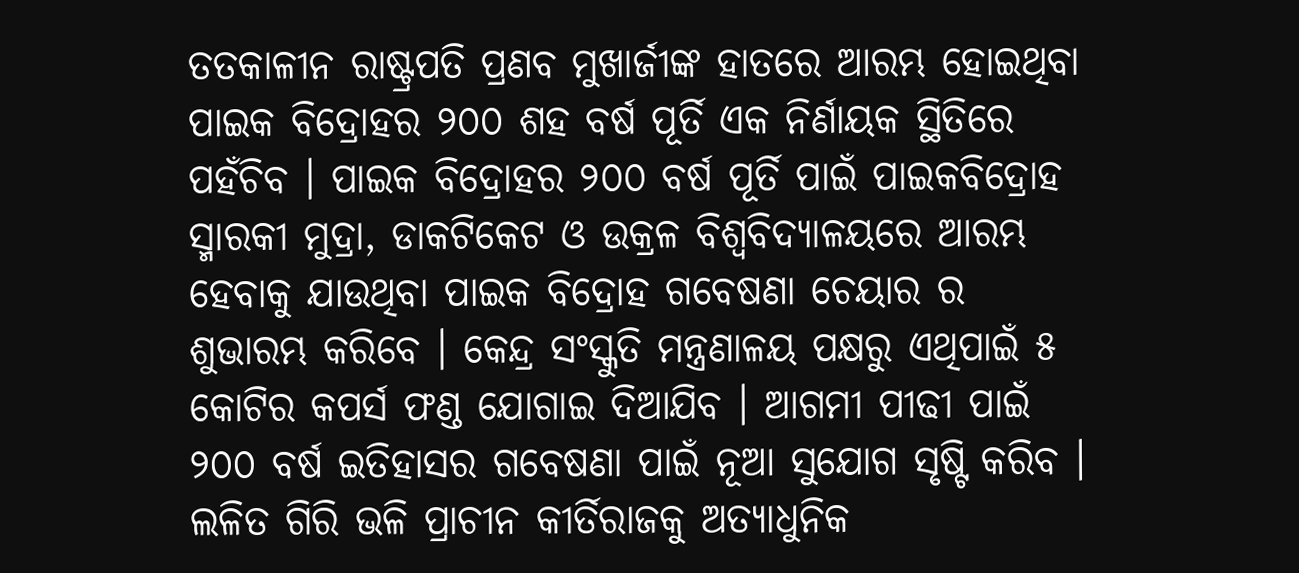ତତକାଳୀନ ରାଷ୍ଟ୍ରପତି ପ୍ରଣବ ମୁଖାର୍ଜୀଙ୍କ ହାତରେ ଆରମ୍ଭ ହୋଇଥିବା ପାଇକ ବିଦ୍ରୋହର ୨୦୦ ଶହ ବର୍ଷ ପୂର୍ତି ଏକ ନିର୍ଣାୟକ ସ୍ଥିତିରେ ପହଁଚିବ । ପାଇକ ବିଦ୍ରୋହର ୨୦୦ ବର୍ଷ ପୂର୍ତି ପାଇଁ ପାଇକବିଦ୍ରୋହ ସ୍ମାରକୀ ମୁଦ୍ରା, ଡାକଟିକେଟ ଓ ଉକ୍ରଳ ବିଶ୍ୱବିଦ୍ୟାଳୟରେ ଆରମ୍ଭ ହେବାକୁ ଯାଉଥିବା ପାଇକ ବିଦ୍ରୋହ ଗବେଷଣା ଚେୟାର ର ଶୁଭାରମ୍ଭ କରିବେ । କେନ୍ଦ୍ର ସଂସ୍କୁତି ମନ୍ତ୍ରଣାଳୟ ପକ୍ଷରୁ ଏଥିପାଇଁ ୫ କୋଟିର କପର୍ସ ଫଣ୍ଡ ଯୋଗାଇ ଦିଆଯିବ । ଆଗମୀ ପୀଢୀ ପାଇଁ ୨୦୦ ବର୍ଷ ଇତିହାସର ଗବେଷଣା ପାଇଁ ନୂଆ ସୁଯୋଗ ସୃଷ୍ଟି କରିବ । ଲଳିତ ଗିରି ଭଳି ପ୍ରାଚୀନ କୀର୍ତିରାଜକୁ ଅତ୍ୟାଧୁନିକ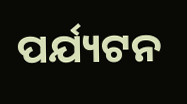ପର୍ଯ୍ୟଟନ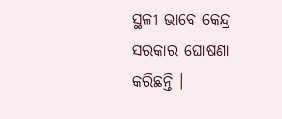ସ୍ଥଳୀ ଭାବେ କେନ୍ଦ୍ର ସରକାର ଘୋଷଣା କରିଛନ୍ତି ।